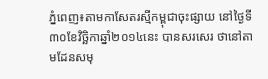ភ្នំពេញ៖តាមកាសែតរស្មីកម្ពុជាចុះផ្សាយ នៅថ្ងៃទី៣០ខែវិច្ឆិកាឆ្នាំ២០១៤នេះ បានសរសេរ ថានៅតាមដែនសមុ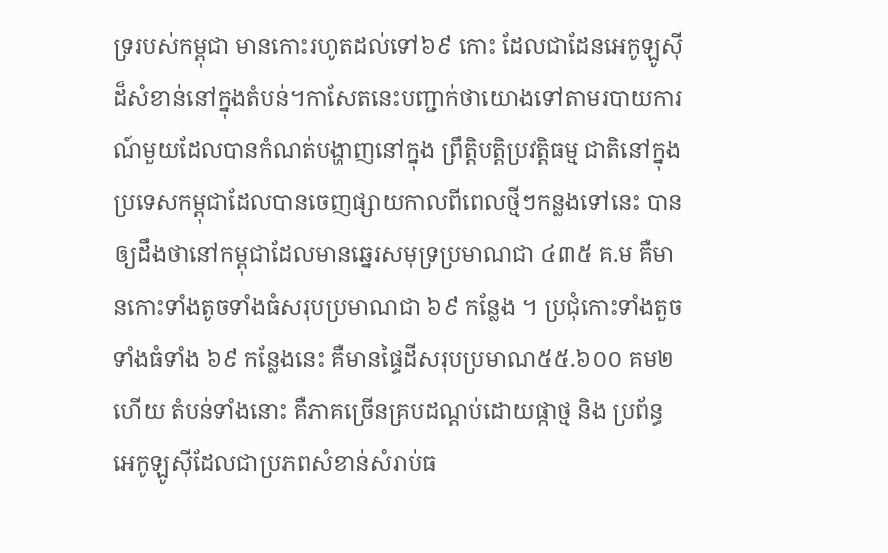ទ្ររបស់កម្ពុជា មានកោះរហូតដល់ទៅ៦៩ កោះ ដែលជាដែនអេកូឡូស៊ីដ៏សំខាន់នៅក្នុងតំបន់។កាសែតនេះបញ្ជាក់ថាយោងទៅតាមរបាយការណ៍មួយដែលបានកំណត់បង្ហាញនៅក្នុង ព្រឹត្តិបត្តិប្រវត្តិធម្ម ជាតិនៅក្នុងប្រទេសកម្ពុជាដែលបានចេញផ្សាយកាលពីពេលថ្មីៗកន្លងទៅនេះ បានឲ្យដឹងថានៅកម្ពុជាដែលមានឆ្នេរសមុទ្រប្រមាណជា ៤៣៥ គ.ម គឺមានកោះទាំងតូចទាំងធំសរុបប្រមាណជា ៦៩ កន្លែង ។ ប្រជុំកោះទាំងតួចទាំងធំទាំង ៦៩ កន្លែងនេះ គឺមានផ្ទៃដីសរុបប្រមាណ៥៥.៦០០ គម២ ហើយ តំបន់ទាំងនោះ គឺភាគច្រើនគ្របដណ្តប់ដោយផ្កាថ្ម និង ប្រព័ន្ធអេកូឡូស៊ីដែលជាប្រភពសំខាន់សំរាប់ធ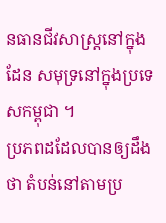នធានជីវសាស្ត្រនៅក្នុង ដែន សមុទ្រនៅក្នុងប្រទេសកម្ពុជា ។
ប្រភពដដែលបានឲ្យដឹងថា តំបន់នៅតាមប្រ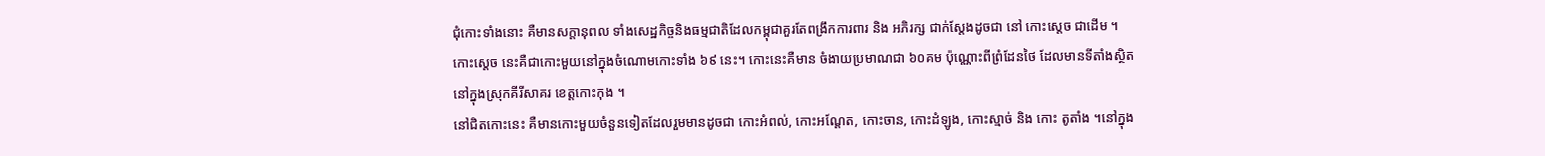ជុំកោះទាំងនោះ គឺមានសក្តានុពល ទាំងសេដ្ឋកិច្ចនិងធម្មជាតិដែលកម្ពុជាគួរតែពង្រឹកការពារ និង អភិរក្ស ជាក់ស្តែងដូចជា នៅ កោះស្តេច ជាដើម ។
កោះស្តេច នេះគឺជាកោះមួយនៅក្នុងចំណោមកោះទាំង ៦៩ នេះ។ កោះនេះគឺមាន ចំងាយប្រមាណជា ៦០គម ប៉ុណ្ណោះពីព្រំដែនថៃ ដែលមានទីតាំងស្ថិតនៅក្នុងស្រុកគីរីសាគរ ខេត្តកោះកុង ។
នៅជិតកោះនេះ គឺមានកោះមួយចំនួនទៀតដែលរួមមានដូចជា កោះអំពល់, កោះអណ្តែត, កោះចាន, កោះដំឡូង, កោះស្មាច់ និង កោះ តូតាំង ។នៅក្នុង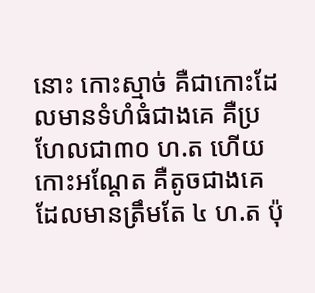នោះ កោះស្មាច់ គឺជាកោះដែលមានទំហំធំជាងគេ គឺប្រហែលជា៣០ ហ.ត ហើយកោះអណ្តែត គឺតូចជាងគេ ដែលមានត្រឹមតែ ៤ ហ.ត ប៉ុ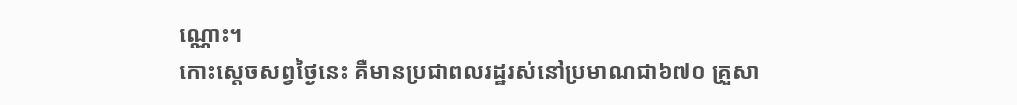ណ្ណោះ។
កោះស្តេចសព្វថ្ងៃនេះ គឺមានប្រជាពលរដ្ឋរស់នៅប្រមាណជា៦៧០ គ្រួសា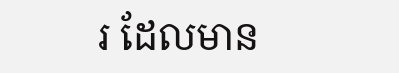រ ដែលមាន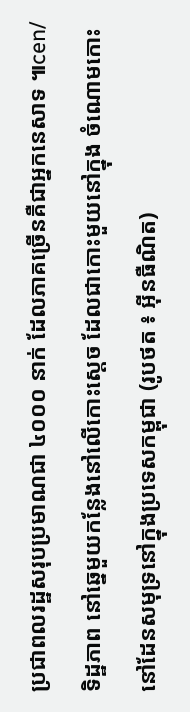ប្រជាពលរដ្ឋសរុបប្រមាណជា ៤០០០ នាក់ ដែលភាគច្រើនគឺជាអ្នកនេសាទ ៕cen/
ទិដ្ឋភាព នៅឆ្នេមួយកន្លែងនៅលើកោះស្តេច ដែលជាកោះមួយនៅក្នុង ចំណោមកោះនៅដែនសមុទ្រនៅក្នុងប្រទេសកម្ពុជា (រូបថត ៖ អ៊ីនធឺណិត)